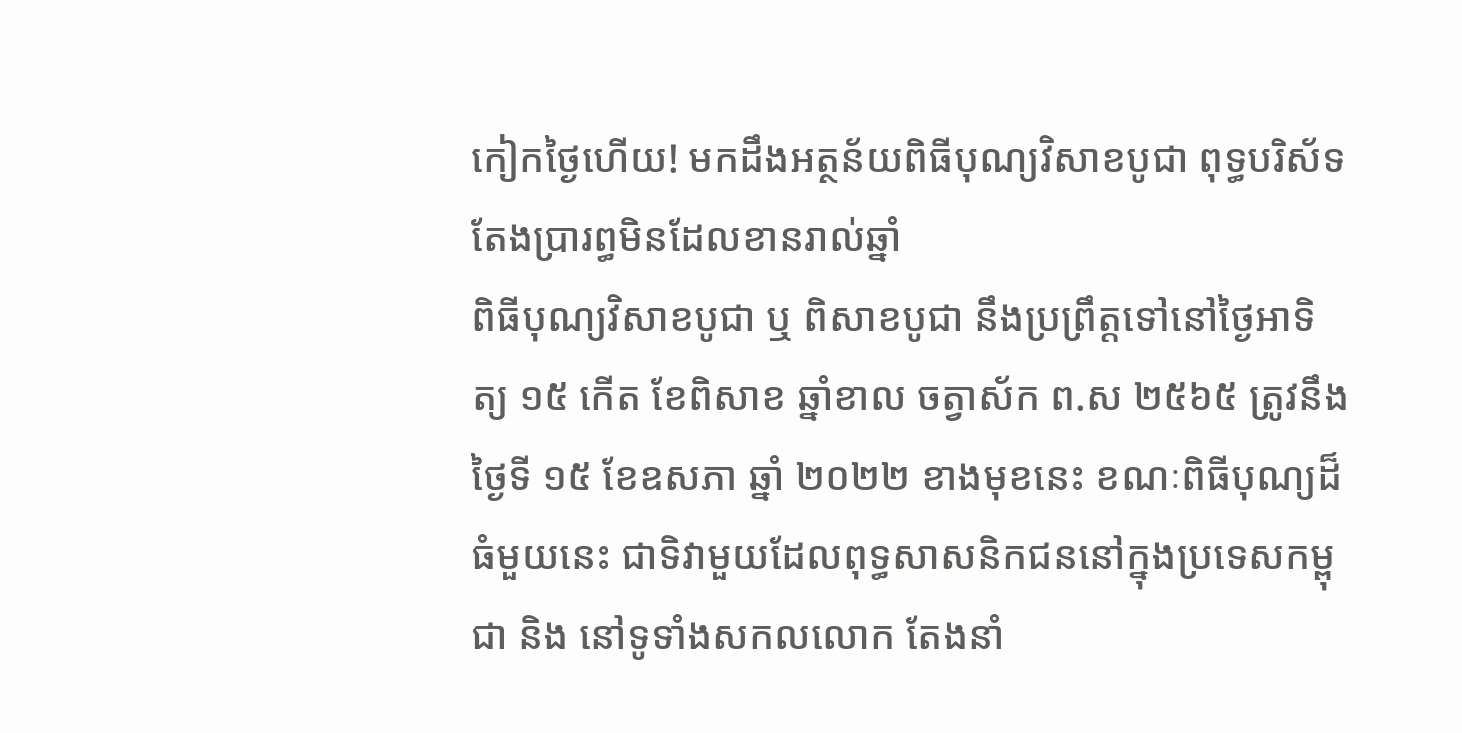កៀកថ្ងៃហើយ! មកដឹងអត្ថន័យពិធីបុណ្យវិសាខបូជា ពុទ្ធបរិស័ទតែងប្រារព្ធមិនដែលខានរាល់ឆ្នាំ
ពិធីបុណ្យវិសាខបូជា ឬ ពិសាខបូជា នឹងប្រព្រឹត្តទៅនៅថ្ងៃអាទិត្យ ១៥ កើត ខែពិសាខ ឆ្នាំខាល ចត្វាស័ក ព.ស ២៥៦៥ ត្រូវនឹង ថ្ងៃទី ១៥ ខែឧសភា ឆ្នាំ ២០២២ ខាងមុខនេះ ខណៈពិធីបុណ្យដ៏ធំមួយនេះ ជាទិវាមួយដែលពុទ្ធសាសនិកជននៅក្នុងប្រទេសកម្ពុជា និង នៅទូទាំងសកលលោក តែងនាំ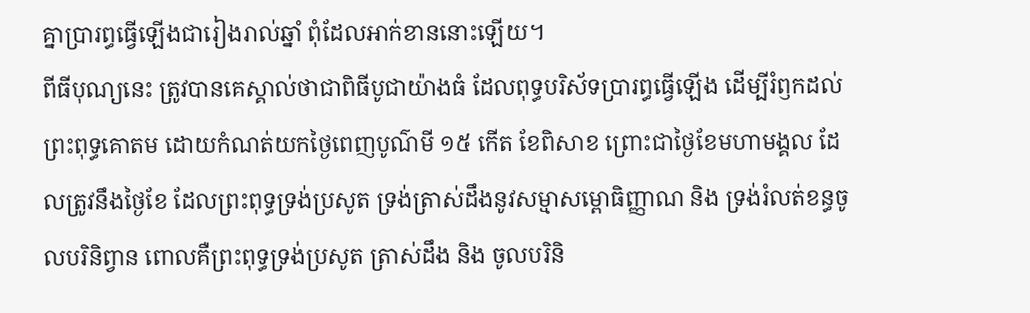គ្នាប្រារព្ធធ្វើឡើងជារៀងរាល់ឆ្នាំ ពុំដែលអាក់ខាននោះឡើយ។
ពីធីបុណ្យនេះ ត្រូវបានគេស្គាល់ថាជាពិធីបូជាយ៉ាងធំ ដែលពុទ្ធបរិស័ទប្រារព្ធធ្វើឡើង ដើម្បីរំឭកដល់ព្រះពុទ្ធគោតម ដោយកំណត់យកថ្ងៃពេញបូណ៌មី ១៥ កើត ខែពិសាខ ព្រោះជាថ្ងៃខែមហាមង្គល ដែលត្រូវនឹងថ្ងៃខែ ដែលព្រះពុទ្ធទ្រង់ប្រសូត ទ្រង់ត្រាស់ដឹងនូវសម្មាសម្ពោធិញ្ញាណ និង ទ្រង់រំលត់ខន្ធចូលបរិនិព្វាន ពោលគឺព្រះពុទ្ធទ្រង់ប្រសូត ត្រាស់ដឹង និង ចូលបរិនិ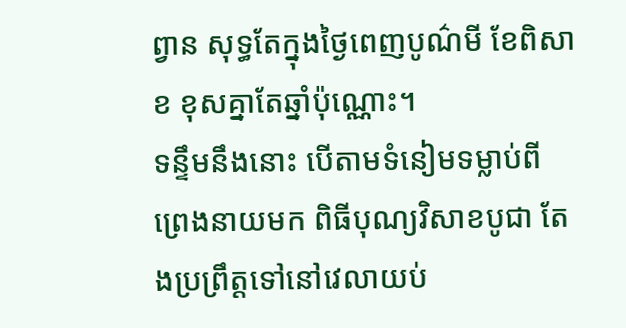ព្វាន សុទ្ធតែក្នុងថ្ងៃពេញបូណ៌មី ខែពិសាខ ខុសគ្នាតែឆ្នាំប៉ុណ្ណោះ។
ទន្ទឹមនឹងនោះ បើតាមទំនៀមទម្លាប់ពីព្រេងនាយមក ពិធីបុណ្យវិសាខបូជា តែងប្រព្រឹត្តទៅនៅវេលាយប់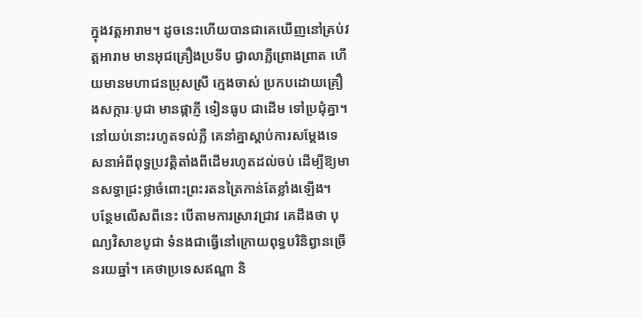ក្នុងវត្តអារាម។ ដូចនេះហើយបានជាគេឃើញនៅគ្រប់វត្តអារាម មានអុជគ្រឿងប្រទីប ជ្វាលាភ្លឺព្រោងព្រាត ហើយមានមហាជនប្រុសស្រី ក្មេងចាស់ ប្រកបដោយគ្រឿងសក្ការៈបូជា មានផ្កាភ្ញី ទៀនធូប ជាដើម ទៅប្រជុំគ្នា។ នៅយប់នោះរហូតទល់ភ្លឺ គេនាំគ្នាស្តាប់ការសម្តែងទេសនាអំពីពុទ្ធប្រវត្តិតាំងពីដើមរហូតដល់ចប់ ដើម្បីឱ្យមានសទ្ធាជ្រះថ្លាចំពោះព្រះរតនត្រៃកាន់តែខ្លាំងឡើង។
បន្ថែមលើសពីនេះ បើតាមការស្រាវជ្រាវ គេដឹងថា បុណ្យវិសាខបូជា ទំនងជាធ្វើនៅក្រោយពុទ្ធបរិនិព្វានច្រើនរយឆ្នាំ។ គេថាប្រទេសឥណ្ឌា និ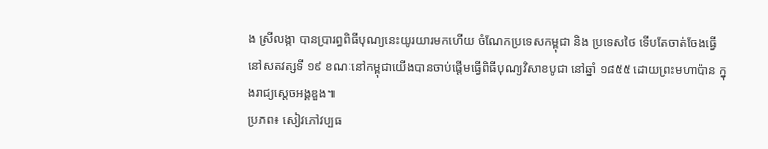ង ស្រីលង្កា បានប្រារព្ធពិធីបុណ្យនេះយូរយារមកហើយ ចំណែកប្រទេសកម្ពុជា និង ប្រទេសថៃ ទើបតែចាត់ចែងធ្វើនៅសតវត្សទី ១៩ ខណៈនៅកម្ពុជាយើងបានចាប់ផ្តើមធ្វើពិធីបុណ្យវិសាខបូជា នៅឆ្នាំ ១៨៥៥ ដោយព្រះមហាប៉ាន ក្នុងរាជ្យស្តេចអង្គឌួង៕
ប្រភព៖ សៀវភៅវប្បធ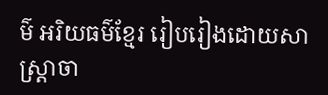ម៌ អរិយធម៌ខ្មែរ រៀបរៀងដោយសាស្រ្តាចា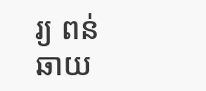រ្យ ពន់ ឆាយ